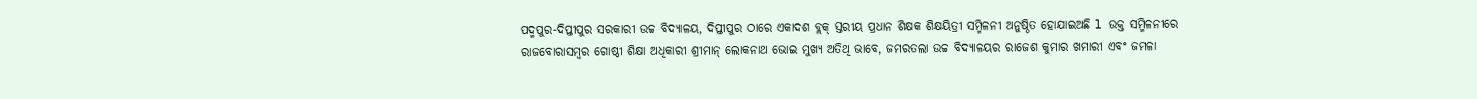ପଦ୍ମପୁର-ଦିପ୍ତୀପୁର ସରକାରୀ ଉଚ୍ଚ ବିଦ୍ୟାଳୟ, ଦିପ୍ତୀପୁର ଠାରେ ଏକାଦଶ ବ୍ଲକ୍ ସ୍ତରୀୟ ପ୍ରଧାନ ଶିକ୍ଷକ ଶିକ୍ଷୟିତ୍ରୀ ସମ୍ମିଳନୀ ଅନୁଷ୍ଠିତ ହୋଯାଇଅଛି l ଉକ୍ତ ସମ୍ମିଳନୀରେ ରାଜବୋରାସମ୍ବର ଗୋଷ୍ଠୀ ଶିକ୍ଷା ଅଧିକାରୀ ଶ୍ରୀମାନ୍ ଲୋକନାଥ ଭୋଇ ମୁଖ୍ୟ ଅତିଥି ଭାବେ, ଜମରତଲା ଉଚ୍ଚ ବିଦ୍ୟାଳୟର ରାଜେଶ କୁମାର ଖମାରୀ ଏବଂ ଜମଳା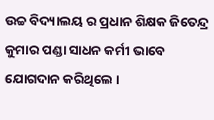ଉଚ୍ଚ ବିଦ୍ୟାଲୟ ର ପ୍ରଧାନ ଶିକ୍ଷକ ଜିତେନ୍ଦ୍ର କୁମାର ପଣ୍ଡା ସାଧନ କର୍ମୀ ଭାବେ ଯୋଗଦାନ କରିଥିଲେ ।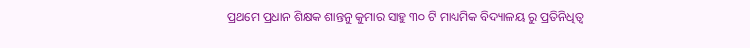ପ୍ରଥମେ ପ୍ରଧାନ ଶିକ୍ଷକ ଶାନ୍ତନୁ କୁମାର ସାହୁ ୩୦ ଟି ମାଧ୍ୟମିକ ବିଦ୍ୟାଳୟ ରୁ ପ୍ରତିନିଧିତ୍ଵ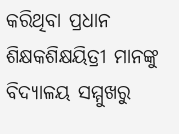କରିଥିବା ପ୍ରଧାନ ଶିକ୍ଷକଶିକ୍ଷୟିତ୍ରୀ ମାନଙ୍କୁ ବିଦ୍ୟାଳୟ ସମ୍ମୁଖରୁ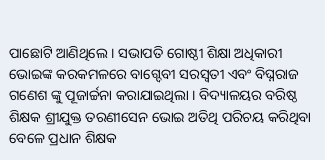ପାଛୋଟି ଆଣିଥିଲେ । ସଭାପତି ଗୋଷ୍ଠୀ ଶିକ୍ଷା ଅଧିକାରୀ ଭୋଇଙ୍କ କରକମଳରେ ବାଗ୍ଦେବୀ ସରସ୍ଵତୀ ଏବଂ ବିଘ୍ନରାଜ ଗଣେଶ ଙ୍କୁ ପୂଜାର୍ଚ୍ଚନା କରାଯାଇଥିଲା । ବିଦ୍ୟାଳୟର ବରିଷ୍ଠ ଶିକ୍ଷକ ଶ୍ରୀଯୁକ୍ତ ତରଣୀସେନ ଭୋଇ ଅତିଥି ପରିଚୟ କରିଥିବା ବେଳେ ପ୍ରଧାନ ଶିକ୍ଷକ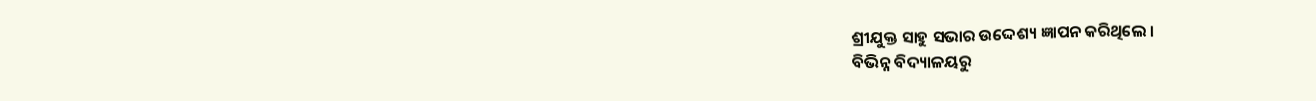ଶ୍ରୀଯୁକ୍ତ ସାହୁ ସଭାର ଉଦ୍ଦେଶ୍ୟ ଜ୍ଞାପନ କରିଥିଲେ ।
ବିଭିନ୍ନ ବିଦ୍ୟାଳୟରୁ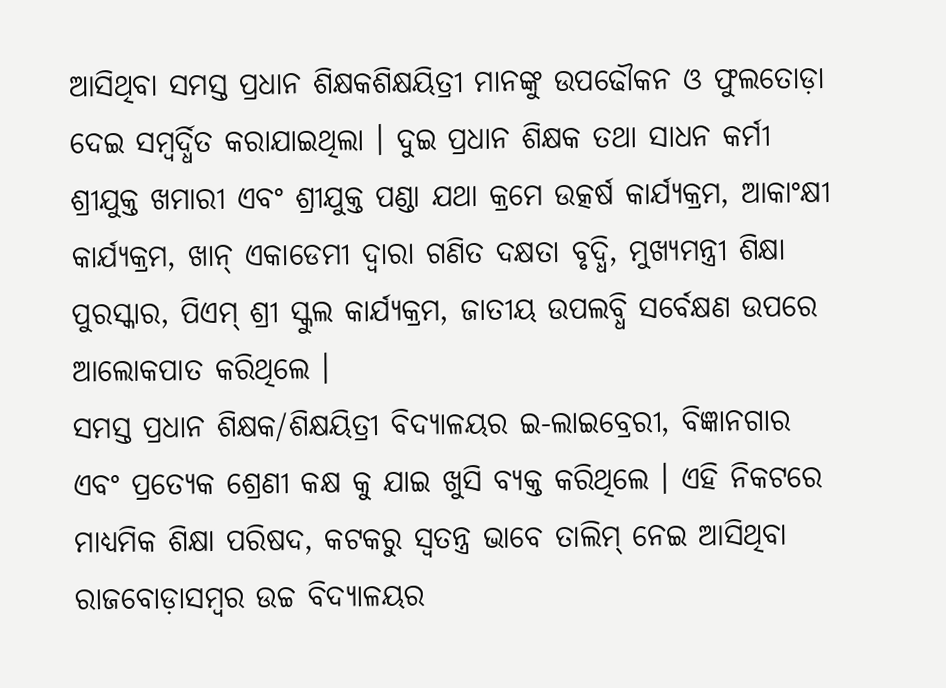ଆସିଥିବା ସମସ୍ତ ପ୍ରଧାନ ଶିକ୍ଷକଶିକ୍ଷୟିତ୍ରୀ ମାନଙ୍କୁ ଉପଢୌକନ ଓ ଫୁଲତୋଡ଼ା ଦେଇ ସମ୍ୱର୍ଦ୍ଧିତ କରାଯାଇଥିଲା । ଦୁଇ ପ୍ରଧାନ ଶିକ୍ଷକ ତଥା ସାଧନ କର୍ମୀ ଶ୍ରୀଯୁକ୍ତ ଖମାରୀ ଏବଂ ଶ୍ରୀଯୁକ୍ତ ପଣ୍ଡା ଯଥା କ୍ରମେ ଉତ୍କର୍ଷ କାର୍ଯ୍ୟକ୍ରମ, ଆକାଂକ୍ଷୀ କାର୍ଯ୍ୟକ୍ରମ, ଖାନ୍ ଏକାଡେମୀ ଦ୍ୱାରା ଗଣିତ ଦକ୍ଷତା ବୃଦ୍ଧି, ମୁଖ୍ୟମନ୍ତ୍ରୀ ଶିକ୍ଷା ପୁରସ୍କାର, ପିଏମ୍ ଶ୍ରୀ ସ୍କୁଲ କାର୍ଯ୍ୟକ୍ରମ, ଜାତୀୟ ଉପଲବ୍ଧି ସର୍ବେକ୍ଷଣ ଉପରେ ଆଲୋକପାତ କରିଥିଲେ ।
ସମସ୍ତ ପ୍ରଧାନ ଶିକ୍ଷକ/ଶିକ୍ଷୟିତ୍ରୀ ବିଦ୍ୟାଳୟର ଇ-ଲାଇବ୍ରେରୀ, ବିଜ୍ଞାନଗାର ଏବଂ ପ୍ରତ୍ୟେକ ଶ୍ରେଣୀ କକ୍ଷ କୁ ଯାଇ ଖୁସି ବ୍ୟକ୍ତ କରିଥିଲେ । ଏହି ନିକଟରେ ମାଧ୍ୟମିକ ଶିକ୍ଷା ପରିଷଦ, କଟକରୁ ସ୍ଵତନ୍ତ୍ର ଭାବେ ତାଲିମ୍ ନେଇ ଆସିଥିବା ରାଜବୋଡ଼ାସମ୍ବର ଉଚ୍ଚ ବିଦ୍ୟାଳୟର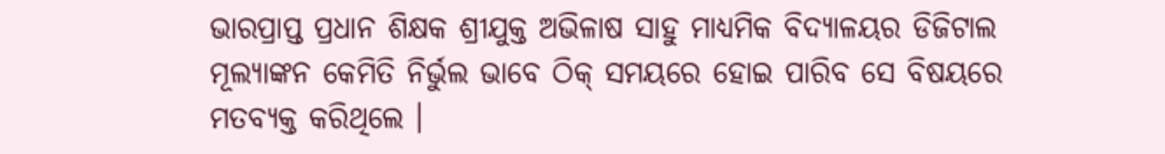ଭାରପ୍ରାପ୍ତ ପ୍ରଧାନ ଶିକ୍ଷକ ଶ୍ରୀଯୁକ୍ତ ଅଭିଳାଷ ସାହୁ ମାଧ୍ୟମିକ ବିଦ୍ୟାଳୟର ଡିଜିଟାଲ ମୂଲ୍ୟାଙ୍କନ କେମିତି ନିର୍ଭୁଲ ଭାବେ ଠିକ୍ ସମୟରେ ହୋଇ ପାରିବ ସେ ବିଷୟରେ ମତବ୍ୟକ୍ତ କରିଥିଲେ ।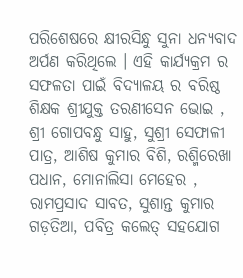ପରିଶେଷରେ କ୍ଷୀରସିନ୍ଧୁ ସୁନା ଧନ୍ୟବାଦ ଅର୍ପଣ କରିଥିଲେ । ଏହି କାର୍ଯ୍ୟକ୍ରମ ର ସଫଳତା ପାଇଁ ବିଦ୍ୟାଳୟ ର ବରିଷ୍ଠ ଶିକ୍ଷକ ଶ୍ରୀଯୁକ୍ତ ତରଣୀସେନ ଭୋଇ , ଶ୍ରୀ ଗୋପବନ୍ଧୁ ସାହୁ, ସୁଶ୍ରୀ ସେଫାଳୀ ପାତ୍ର, ଆଶିଷ କୁମାର ବିଶି, ରଶ୍ମିରେଖା ପଧାନ, ମୋନାଲିସା ମେହେର , ରାମପ୍ରସାଦ ସାବତ, ସୁଶାନ୍ତ କୁମାର ଗଡ଼ତିଆ, ପବିତ୍ର କଲେତ୍ ସହଯୋଗ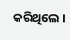କରିଥିଲେ ।